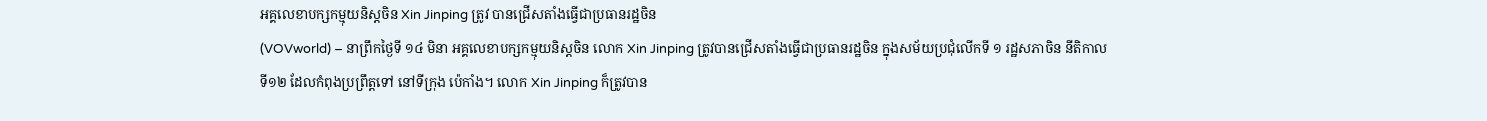អគ្គលេខាបក្សកម្មុយនិស្តចិន Xin Jinping ត្រូវ បានជ្រើសតាំងធ្វើជាប្រធានរដ្ឋចិន
(VOVworld) – នាព្រឹកថ្ងៃទី ១៤ មិនា អគ្គលេខាបក្សកម្មុយនិស្តចិន លោក Xin Jinping ត្រូវបានជ្រើសតាំងធ្វើជាប្រធានរដ្ឋចិន ក្នុងសម័យប្រជុំលើកទី ១ រដ្ឋសភាចិន នីតិកាល
ទី១២ ដែលកំពុងប្រព្រឹត្តទៅ នៅទីក្រុង ប៉េកាំង។ លោក Xin Jinping ក៏ត្រូវបាន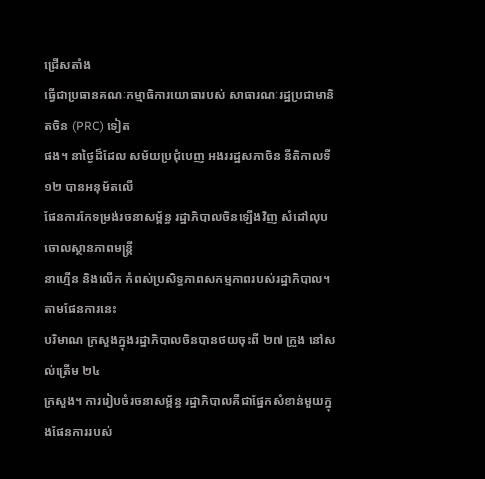ជ្រើសតាំង
ធ្វើជាប្រធានគណៈកម្មាធិការយោធារបស់ សាធារណៈរដ្ឋប្រជាមានិតចិន (PRC) ទៀត
ផង។ នាថ្ងៃដ៏ដែល សម័យប្រជុំបេញ អងររដ្ឋសភាចិន នីតិកាលទី ១២ បានអនុម័តលើ
ផែនការកែទម្រង់រចនាសម្ព័ន្ធ រដ្ឋាភិបាលចិនឡើងវិញ សំដៅលុបចោលស្ថានភាពមន្ត្រី
នាហ្មើន និងលើក កំពស់ប្រសិទ្ធភាពសកម្មភាពរបស់រដ្ឋាភិបាល។ តាមផែនការនេះ
បរិមាណ ក្រសួងក្នុងរដ្ឋាភិបាលចិនបានថយចុះពី ២៧ ក្រួង នៅសល់ត្រើម ២៤
ក្រសួង។ ការរៀបចំរចនាសម្ព័ន្ធ រដ្ឋាភិបាលគឺជាផ្នែកសំខាន់មួយក្នុងផែនការរបស់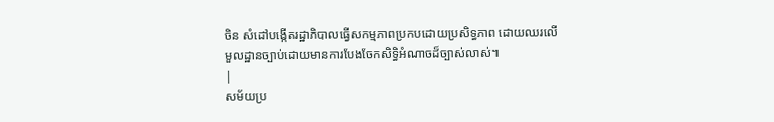ចិន សំដៅបង្កើតរដ្ឋាភិបាលធ្វើសកម្មភាពប្រកបដោយប្រសិទ្ធភាព ដោយឈរលើ
មួលដ្ឋានច្បាប់ដោយមានការបែងចែកសិទ្ធិអំណាចដ៏ច្បាស់លាស់៕
|
សម័យប្រ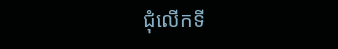ជុំលើកទី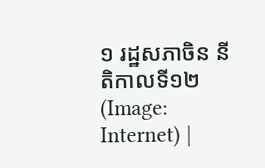១ រដ្ឋសភាចិន នីតិកាលទី១២ (Image: Internet) |